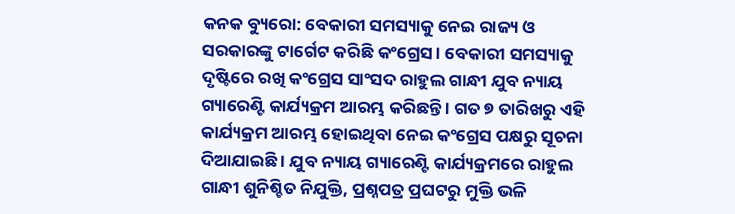କନକ ବ୍ୟୁରୋ: ବେକାରୀ ସମସ୍ୟାକୁ ନେଇ ରାଜ୍ୟ ଓ ସରକାରଙ୍କୁ ଟାର୍ଗେଟ କରିଛି କଂଗ୍ରେସ । ବେକାରୀ ସମସ୍ୟାକୁ ଦୃଷ୍ଟିରେ ରଖି କଂଗ୍ରେସ ସାଂସଦ ରାହୁଲ ଗାନ୍ଧୀ ଯୁବ ନ୍ୟାୟ ଗ୍ୟାରେଣ୍ଟି କାର୍ଯ୍ୟକ୍ରମ ଆରମ୍ଭ କରିଛନ୍ତି । ଗତ ୭ ତାରିଖରୁ ଏହି କାର୍ଯ୍ୟକ୍ରମ ଆରମ୍ଭ ହୋଇଥିବା ନେଇ କଂଗ୍ରେସ ପକ୍ଷରୁ ସୂଚନା ଦିଆଯାଇଛି । ଯୁବ ନ୍ୟାୟ ଗ୍ୟାରେଣ୍ଟି କାର୍ଯ୍ୟକ୍ରମରେ ରାହୁଲ ଗାନ୍ଧୀ ଶୁନିଶ୍ଚିତ ନିଯୁକ୍ତି, ପ୍ରଶ୍ନପତ୍ର ପ୍ରଘଟରୁ ମୁକ୍ତି ଭଳି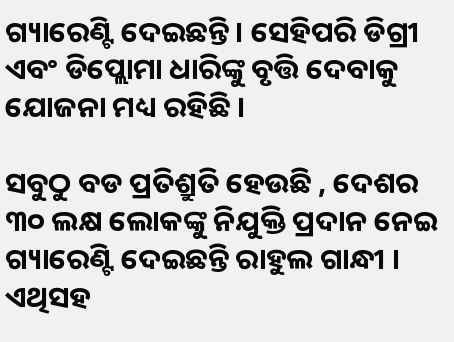ଗ୍ୟାରେଣ୍ଟି ଦେଇଛନ୍ତି । ସେହିପରି ଡିଗ୍ରୀ ଏବଂ ଡିପ୍ଲୋମା ଧାରିଙ୍କୁ ବୃତ୍ତି ଦେବାକୁ ଯୋଜନା ମଧ୍ୟ ରହିଛି ।

ସବୁଠୁ ବଡ ପ୍ରତିଶ୍ରୁତି ହେଉଛି , ଦେଶର ୩୦ ଲକ୍ଷ ଲୋକଙ୍କୁ ନିଯୁକ୍ତି ପ୍ରଦାନ ନେଇ ଗ୍ୟାରେଣ୍ଟି ଦେଇଛନ୍ତି ରାହୁଲ ଗାନ୍ଧୀ । ଏଥିସହ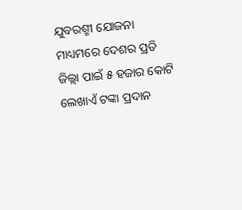ଯୁବରଶ୍ମୀ ଯୋଜନା ମାଧ୍ୟମରେ ଦେଶର ପ୍ରତି ଜିଲ୍ଲା ପାଇଁ ୫ ହଜାର କୋଟି ଲେଖାଏଁ ଟଙ୍କା ପ୍ରଦାନ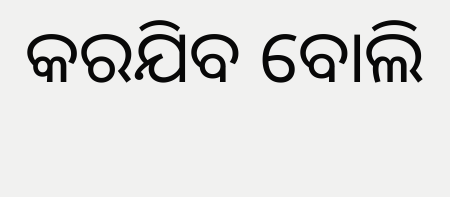କରଯିବ ବୋଲି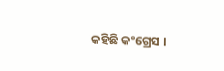କହିଛି କଂଗ୍ରେସ ।